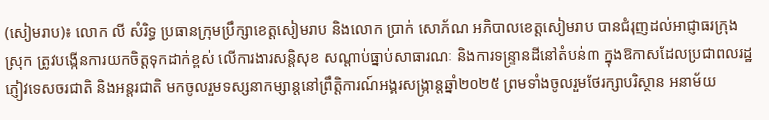(សៀមរាប)៖ លោក លី សំរិទ្ធ ប្រធានក្រុមប្រឹក្សាខេត្តសៀមរាប និងលោក ប្រាក់ សោភ័ណ អភិបាលខេត្តសៀមរាប បានជំរុញដល់អាជ្ញាធរក្រុង ស្រុក ត្រូវបង្កើនការយកចិត្តទុកដាក់ខ្ពស់ លើការងារសន្តិសុខ សណ្តាប់ធ្នាប់សាធារណៈ និងការទន្រ្ទានដីនៅតំបន់៣ ក្នុងឱកាសដែលប្រជាពលរដ្ឋ ភ្ញៀវទេសចរជាតិ និងអន្តរជាតិ មកចូលរួមទស្សនាកម្សាន្តនៅព្រឹត្តិការណ៍អង្គរសង្ក្រាន្តឆ្នាំ២០២៥ ព្រមទាំងចូលរួមថែរក្សាបរិស្ថាន អនាម័យ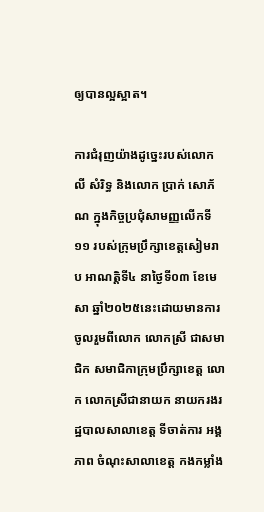ឲ្យបានល្អស្អាត។

ការជំរុញយ៉ាងដូច្នេះរបស់លោក លី សំរិទ្ធ និងលោក ប្រាក់ សោភ័ណ ក្នុងកិច្ចប្រជុំសាមញ្ញលើកទី១១ របស់ក្រុមប្រឹក្សាខេត្តសៀមរាប អាណត្តិទី៤ នាថ្ងៃទី០៣ ខែមេសា ឆ្នាំ២០២៥នេះដោយមានការចូលរួមពីលោក លោកស្រី ជាសមាជិក សមាជិកាក្រុមប្រឹក្សាខេត្ត លោក លោកស្រីជានាយក នាយករងរដ្ឋបាលសាលាខេត្ត ទីចាត់ការ អង្គភាព ចំណុះសាលាខេត្ត កងកម្លាំង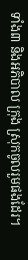ទាំង៣ និងអភិបាល ក្រុង ស្រុកចូលរួមផងដែរ។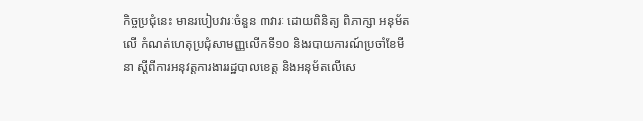កិច្ចប្រជុំនេះ មានរបៀបវារៈចំនួន ៣វារៈ ដោយពិនិត្យ ពិភាក្សា អនុម័តលើ កំណត់ហេតុប្រជុំសាមញ្ញលើកទី១០ និងរបាយការណ៍ប្រចាំខែមីនា ស្តីពីការអនុវត្តការងាររដ្ឋបាលខេត្ត និងអនុម័តលើសេ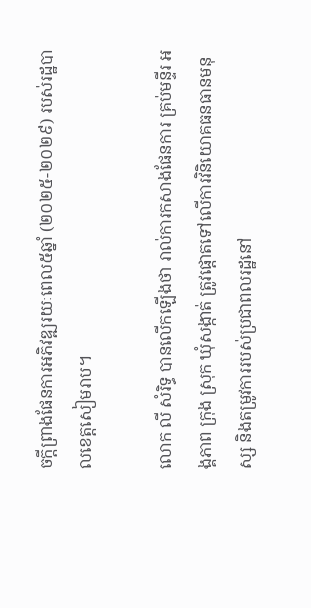ចក្តីព្រាងផែនការអភិវឌ្ឍរយៈពេល៥ឆ្នាំ (២០២៥-២០២៩) របស់រដ្ឋបាលខេត្តសៀមរាប។

លោក លី សំរិទ្ធ បានលើកឡើងថា រាល់ការកសាងផែនការ គ្រប់មន្ទីរ អង្គភាព ក្រុង ស្រុក ឃុំសង្កាត់ ត្រូវផ្តោតទៅលើការវិនិយោគធនធានមនុស្ស និងតម្រូវការរបស់ប្រជាពលរដ្ឋនៅ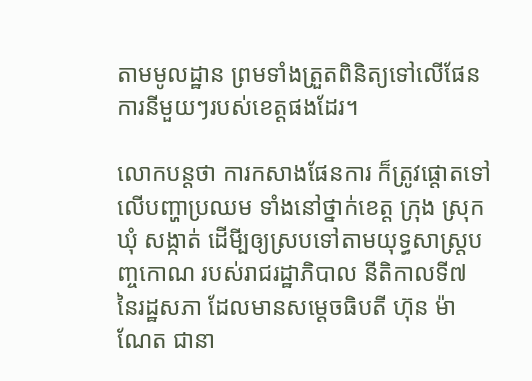តាមមូលដ្ឋាន ព្រមទាំងត្រួតពិនិត្យទៅលើផែនការនីមួយៗរបស់ខេត្តផងដែរ។

លោកបន្តថា ការកសាងផែនការ ក៏ត្រូវផ្តោតទៅលើបញ្ហាប្រឈម ទាំងនៅថ្នាក់ខេត្ត ក្រុង ស្រុក ឃុំ សង្កាត់ ដើមី្បឲ្យស្របទៅតាមយុទ្ធសាស្ត្របញ្ចកោណ របស់រាជរដ្ឋាភិបាល នីតិកាលទី៧ នៃរដ្ឋសភា ដែលមានសម្តេចធិបតី ហ៊ុន ម៉ាណែត ជានា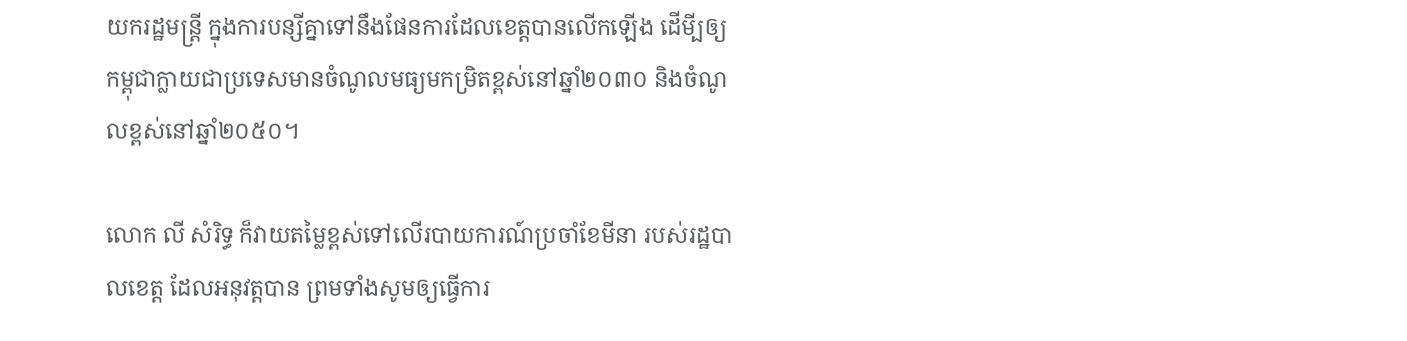យករដ្ឋមន្ត្រី ក្នុងការបន្សីគ្នាទៅនឹងផែនការដែលខេត្តបានលើកឡើង ដើមី្បឲ្យកម្ពុជាក្លាយជាប្រទេសមានចំណូលមធ្យមកម្រិតខ្ពស់នៅឆ្នាំ២០៣០ និងចំណូលខ្ពស់នៅឆ្នាំ២០៥០។

លោក លី សំរិទ្ធ ក៏វាយតម្លៃខ្ពស់ទៅលើរបាយការណ៍ប្រចាំខែមីនា របស់រដ្ឋបាលខេត្ត ដែលអនុវត្តបាន ព្រមទាំងសូមឲ្យធ្វើការ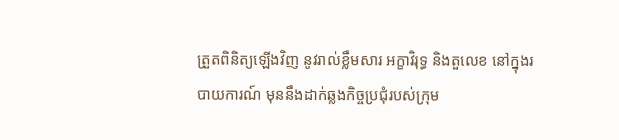ត្រួតពិនិត្យឡើងវិញ នូវរាល់ខ្លឹមសារ អក្ខាវិរុទ្ធ និងតួលេខ នៅក្នុងរបាយការណ៍ មុននឹងដាក់ឆ្លងកិច្ចប្រជុំរបស់ក្រុម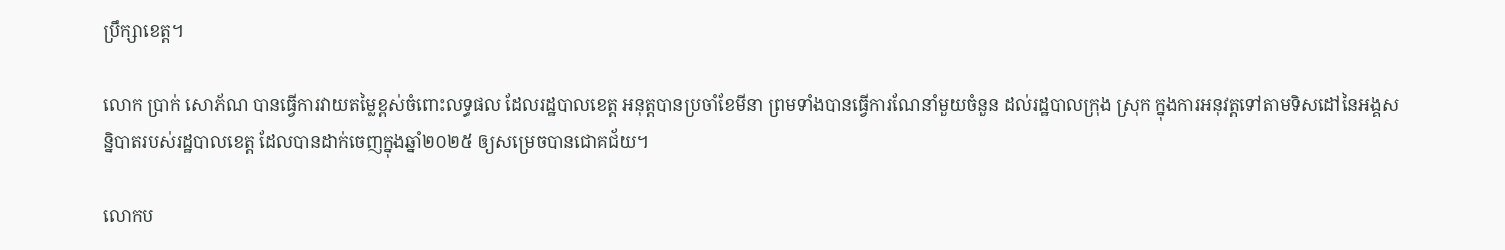ប្រឹក្សាខេត្ត។

លោក ប្រាក់ សោភ័ណ បានធ្វើការវាយតម្លៃខ្ពស់ចំពោះលទ្ធផល ដែលរដ្ឋបាលខេត្ត អនុត្តបានប្រចាំខែមីនា ព្រមទាំងបានធ្វើការណែនាំមួយចំនួន ដល់រដ្ឋបាលក្រុង ស្រុក ក្នុងការអនុវត្តទៅតាមទិសដៅនៃអង្គសន្និបាតរបស់រដ្ឋបាលខេត្ត ដែលបានដាក់ចេញក្នុងឆ្នាំ២០២៥ ឲ្យសម្រេចបានជោគជ័យ។

លោកប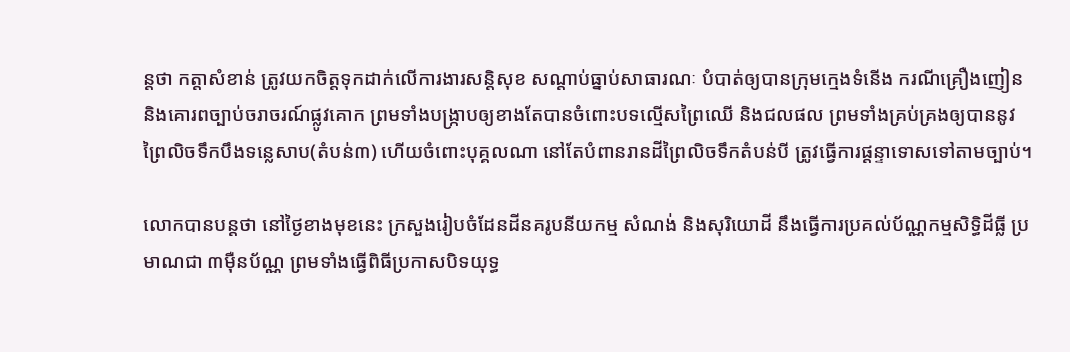ន្តថា កត្តាសំខាន់ ត្រូវយកចិត្តទុកដាក់លើការងារសន្តិសុខ សណ្តាប់ធ្នាប់សាធារណៈ បំបាត់ឲ្យបានក្រុមក្មេងទំនើង ករណីគ្រឿងញៀន និងគោរពច្បាប់ចរាចរណ៍ផ្លូវគោក ព្រមទាំងបង្រ្កាបឲ្យខាងតែបានចំពោះបទល្មើសព្រៃឈើ និងជលផល ព្រមទាំងគ្រប់គ្រងឲ្យបាននូវព្រៃលិចទឹកបឹងទន្លេសាប(តំបន់៣) ហើយចំពោះបុគ្គលណា នៅតែបំពានរានដីព្រៃលិចទឹកតំបន់បី ត្រូវធ្វើការផ្តន្ទាទោសទៅតាមច្បាប់។

លោកបានបន្តថា នៅថ្ងៃខាងមុខនេះ ក្រសួងរៀបចំដែនដីនគរូបនីយកម្ម សំណង់ និងសុរិយោដី នឹងធ្វើការប្រគល់ប័ណ្ណកម្មសិទ្ធិដីធ្លី ប្រមាណជា ៣ម៉ឺនប័ណ្ណ ព្រមទាំងធ្វើពិធីប្រកាសបិទយុទ្ធ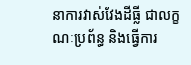នាការវាស់វែងដីធ្លី ជាលក្ខណៈប្រព័ន្ធ និងធ្វើការ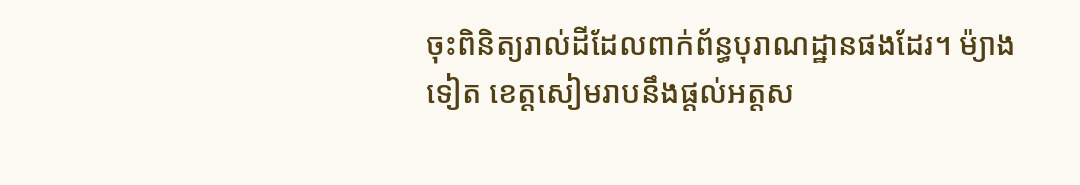ចុះពិនិត្យរាល់ដីដែលពាក់ព័ន្ធបុរាណដ្ឋានផងដែរ។ ម៉្យាងទៀត ខេត្តសៀមរាបនឹងផ្តល់អត្តស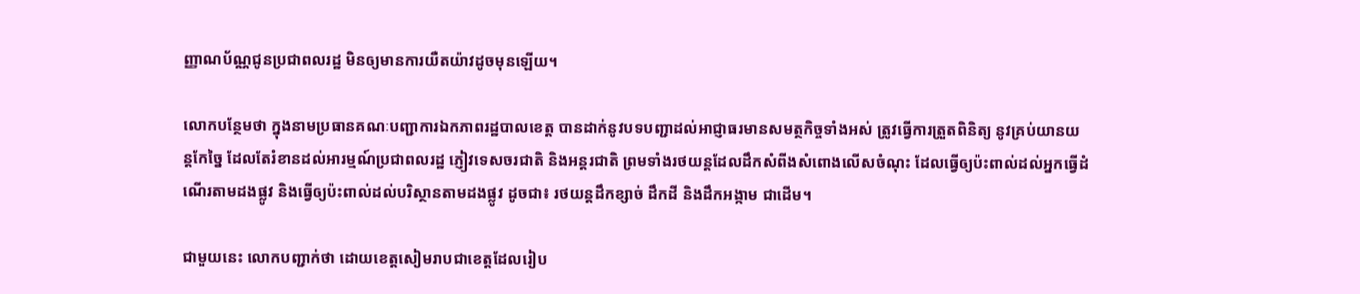ញ្ញាណប័ណ្ណជូនប្រជាពលរដ្ឋ មិនឲ្យមានការយឺតយ៉ាវដូចមុនឡើយ។

លោកបន្ថែមថា ក្នុងនាមប្រធានគណៈបញ្ជាការឯកភាពរដ្ឋបាលខេត្ត បានដាក់នូវបទបញ្ជាដល់អាជ្ញាធរមានសមត្ថកិច្ចទាំងអស់ ត្រូវធ្វើការត្រួតពិនិត្យ នូវគ្រប់យានយន្តកែច្នៃ ដែលតែរំខានដល់អារម្មណ៍ប្រជាពលរដ្ឋ ភ្ញៀវទេសចរជាតិ និងអន្តរជាតិ ព្រមទាំងរថយន្តដែលដឹកសំពីងសំពោងលើសចំណុះ ដែលធ្វើឲ្យប៉ះពាល់ដល់អ្នកធ្វើដំណើរតាមដងផ្លូវ និងធ្វើឲ្យប៉ះពាល់ដល់បរិស្ថានតាមដងផ្លូវ ដូចជា៖ រថយន្តដឹកខ្សាច់ ដឹកដី និងដឹកអង្កាម ជាដើម។

ជាមួយនេះ លោកបញ្ជាក់ថា ដោយខេត្តសៀមរាបជាខេត្តដែលរៀប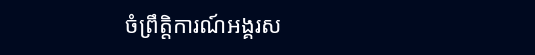ចំព្រឹត្តិការណ៍អង្គរស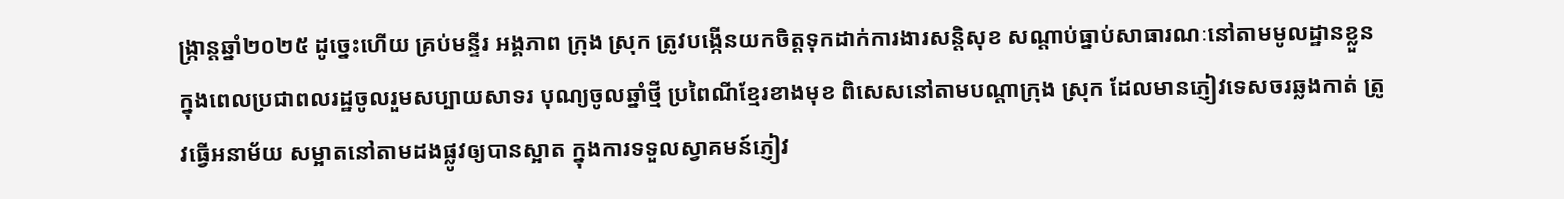ង្ក្រាន្តឆ្នាំ២០២៥ ដូច្នេះហើយ គ្រប់មន្ទីរ អង្គភាព ក្រុង ស្រុក ត្រូវបង្កើនយកចិត្តទុកដាក់ការងារសន្តិសុខ សណ្តាប់ធ្នាប់សាធារណៈនៅតាមមូលដ្ឋានខ្លួន ក្នុងពេលប្រជាពលរដ្ឋចូលរួមសប្បាយសាទរ បុណ្យចូលឆ្នាំថ្មី ប្រពៃណីខ្មែរខាងមុខ ពិសេសនៅតាមបណ្តាក្រុង ស្រុក ដែលមានភ្ញៀវទេសចរឆ្លងកាត់ ត្រូវធ្វើអនាម័យ សម្អាតនៅតាមដងផ្លូវឲ្យបានស្អាត ក្នុងការទទួលស្វាគមន៍ភ្ញៀវ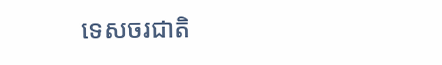ទេសចរជាតិ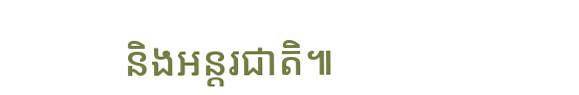និងអន្តរជាតិ៕